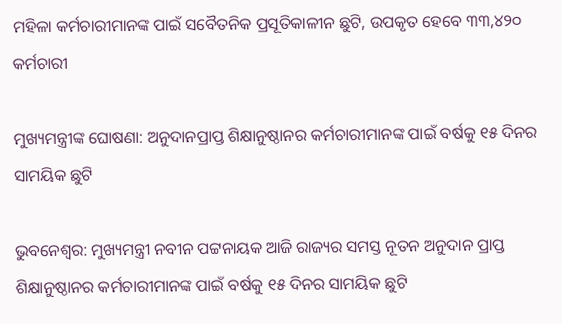ମହିଳା କର୍ମଚାରୀମାନଙ୍କ ପାଇଁ ସବୈତନିକ ପ୍ରସୂତିକାଳୀନ ଛୁଟି, ଉପକୃତ ହେବେ ୩୩,୪୨୦ କର୍ମଚାରୀ

ମୁଖ୍ୟମନ୍ତ୍ରୀଙ୍କ ଘୋଷଣା: ଅନୁଦାନପ୍ରାପ୍ତ ଶିକ୍ଷାନୁଷ୍ଠାନର କର୍ମଚାରୀମାନଙ୍କ ପାଇଁ ବର୍ଷକୁ ୧୫ ଦିନର ସାମୟିକ ଛୁଟି

ଭୁବନେଶ୍ବର: ମୁଖ୍ୟମନ୍ତ୍ରୀ ନବୀନ ପଟ୍ଟନାୟକ ଆଜି ରାଜ୍ୟର ସମସ୍ତ ନୂତନ ଅନୁଦାନ ପ୍ରାପ୍ତ ଶିକ୍ଷାନୁଷ୍ଠାନର କର୍ମଚାରୀମାନଙ୍କ ପାଇଁ ବର୍ଷକୁ ୧୫ ଦିନର ସାମୟିକ ଛୁଟି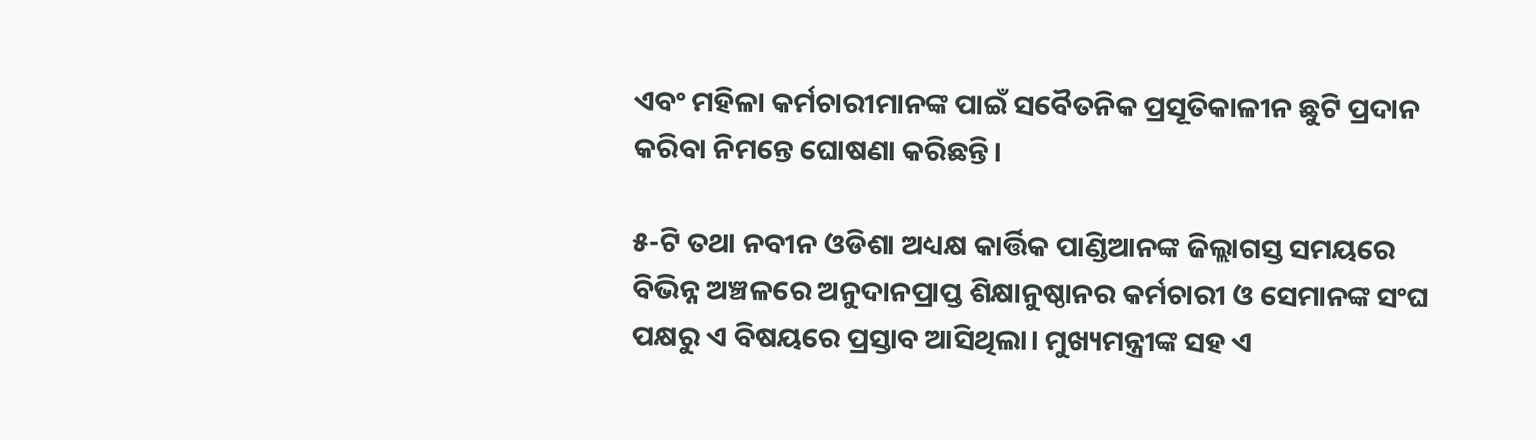ଏବଂ ମହିଳା କର୍ମଚାରୀମାନଙ୍କ ପାଇଁ ସବୈତନିକ ପ୍ରସୂତିକାଳୀନ ଛୁଟି ପ୍ରଦାନ କରିବା ନିମନ୍ତେ ଘୋଷଣା କରିଛନ୍ତି।

୫-ଟି ତଥା ନବୀନ ଓଡିଶା ଅଧ୍ୟକ୍ଷ କାର୍ତ୍ତିକ ପାଣ୍ଡିଆନଙ୍କ ଜିଲ୍ଲାଗସ୍ତ ସମୟରେ ବିଭିନ୍ନ ଅଞ୍ଚଳରେ ଅନୁଦାନପ୍ରାପ୍ତ ଶିକ୍ଷାନୁଷ୍ଠାନର କର୍ମଚାରୀ ଓ ସେମାନଙ୍କ ସଂଘ ପକ୍ଷରୁ ଏ ବିଷୟରେ ପ୍ରସ୍ତାବ ଆସିଥିଲା। ମୁଖ୍ୟମନ୍ତ୍ରୀଙ୍କ ସହ ଏ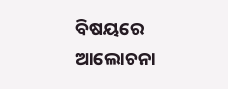ବିଷୟରେ ଆଲୋଚନା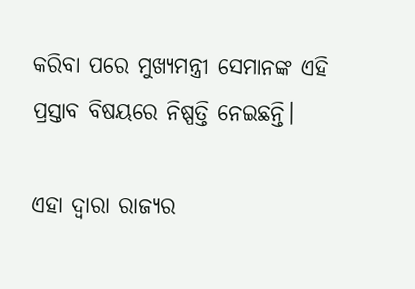କରିବା ପରେ ମୁଖ୍ୟମନ୍ତ୍ରୀ ସେମାନଙ୍କ ଏହି ପ୍ରସ୍ତାବ ବିଷୟରେ ନିଷ୍ପତ୍ତି ନେଇଛନ୍ତି।

ଏହା ଦ୍ୱାରା ରାଜ୍ୟର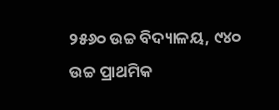୨୫୬୦ ଉଚ୍ଚ ବିଦ୍ୟାଳୟ, ୯୪୦ ଉଚ୍ଚ ପ୍ରାଥମିକ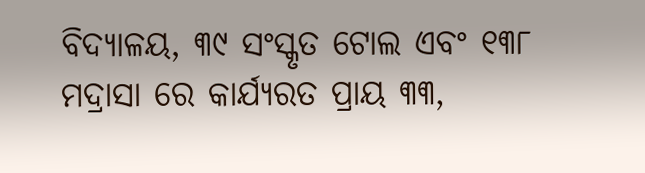ବିଦ୍ୟାଳୟ, ୩୯ ସଂସ୍କୃତ ଟୋଲ ଏବଂ ୧୩୮ ମଦ୍ରାସା ରେ କାର୍ଯ୍ୟରତ ପ୍ରାୟ ୩୩,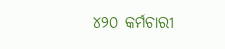୪୨୦ କର୍ମଚାରୀ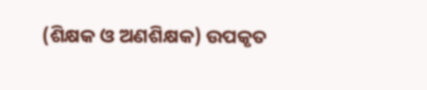(ଶିକ୍ଷକ ଓ ଅଣଶିକ୍ଷକ) ଉପକୃତ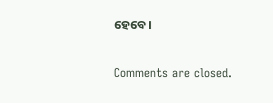ହେବେ।

Comments are closed.